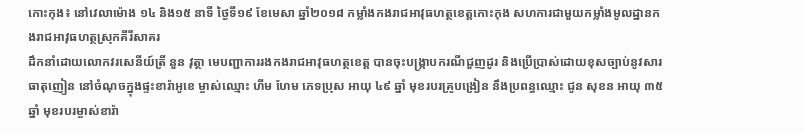កោះកុង៖ នៅវេលាម៉ោង ១៤ និង១៥ នាទី ថ្ងៃទី១៩ ខែមេសា ឆ្នាំ២០១៨ កម្លាំងកងរាជអាវុធហត្ថខេត្តកោះកុង សហការជាមួយកម្លាំងមូលដ្ឋានកងរាជអាវុធហត្ថស្រុកគីរីសាគរ
ដឹកនាំដោយលោកវរសេនីយ៍ត្រី នួន វុត្ថា មេបញ្ជាការរងកងរាជអាវុធហត្ថខេត្ត បានចុះបង្ក្រាបករណីជួញដូរ និងប្រើប្រាស់ដោយខុសច្បាប់នូវសារធាតុញៀន នៅចំណុចក្នុងផ្ទះខារ៉ាអូខេ ម្ចាស់ឈ្មោះ ហីម ហែម ភេទប្រុស អាយុ ៤៩ ឆ្នាំ មុខរបរគ្រូបង្រៀន នឹងប្រពន្ធឈ្មោះ ជូន សុខន អាយុ ៣៥ឆ្នាំ មុខរបរម្ចាស់ខារ៉ា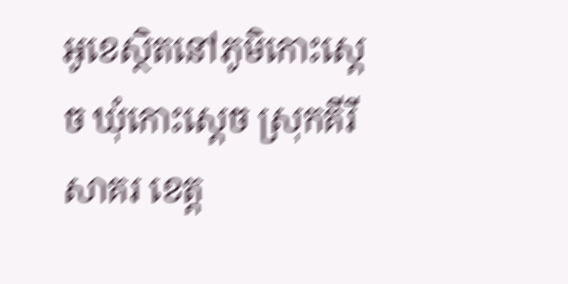អូខេស្ថិតនៅភូមិកោះស្តេច ឃុំកោះស្តេច ស្រុកគីរីសាគរ ខេត្ត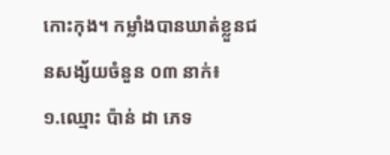កោះកុង។ កម្លាំងបានឃាត់ខ្លួនជនសង្ស័យចំនួន ០៣ នាក់៖
១.ឈ្មោះ ប៉ាន់ ដា ភេទ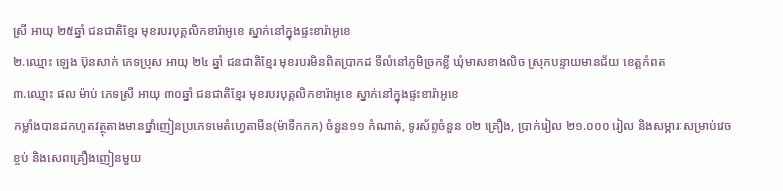ស្រី អាយុ ២៥ឆ្នាំ ជនជាតិខ្មែរ មុខរបរបុគ្គលិកខារ៉ាអូខេ ស្នាក់នៅក្នុងផ្ទះខារ៉ាអូខេ
២.ឈ្មោះ ឡេង ប៊ុនសាក់ ភេទប្រុស អាយុ ២៤ ឆ្នាំ ជនជាតិខ្មែរ មុខរបរមិនពិតប្រាកដ ទីលំនៅភូមិច្រកខ្លី ឃុំមាសខាងលិច ស្រុកបន្ទាយមានជ័យ ខេត្តកំពត
៣.ឈ្មោះ ផល ម៉ាប់ ភេទស្រី អាយុ ៣០ឆ្នាំ ជនជាតិខ្មែរ មុខរបរបុគ្គលិកខារ៉ាអូខេ ស្នាក់នៅក្នុងផ្ទះខារ៉ាអូខេ
កម្លាំងបានដកហូតវត្ថុតាងមានថ្នាំញៀនប្រភេទមេតំហ្វេតាមីន(ម៉ាទឹកកក) ចំនួន១១ កំណាត់, ទូរស័ព្ទចំនួន ០២ គ្រឿង, ប្រាក់រៀល ២១.០០០ រៀល និងសម្ភារៈសម្រាប់វេចខ្ចប់ និងសេពគ្រឿងញៀនមួយ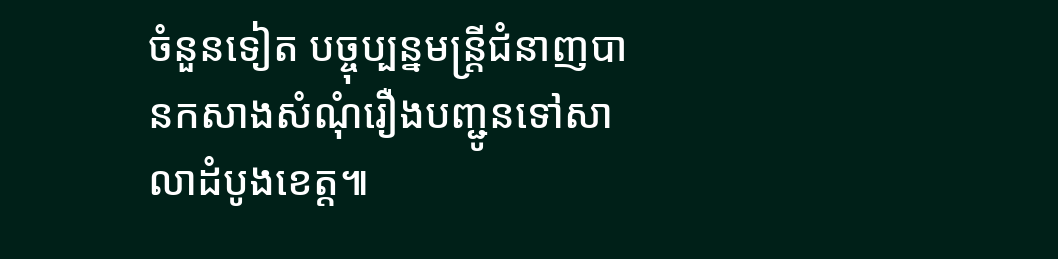ចំនួនទៀត បច្ចុប្បន្នមន្ត្រីជំនាញបានកសាងសំណុំរឿងបញ្ជូនទៅសាលាដំបូងខេត្ត៕